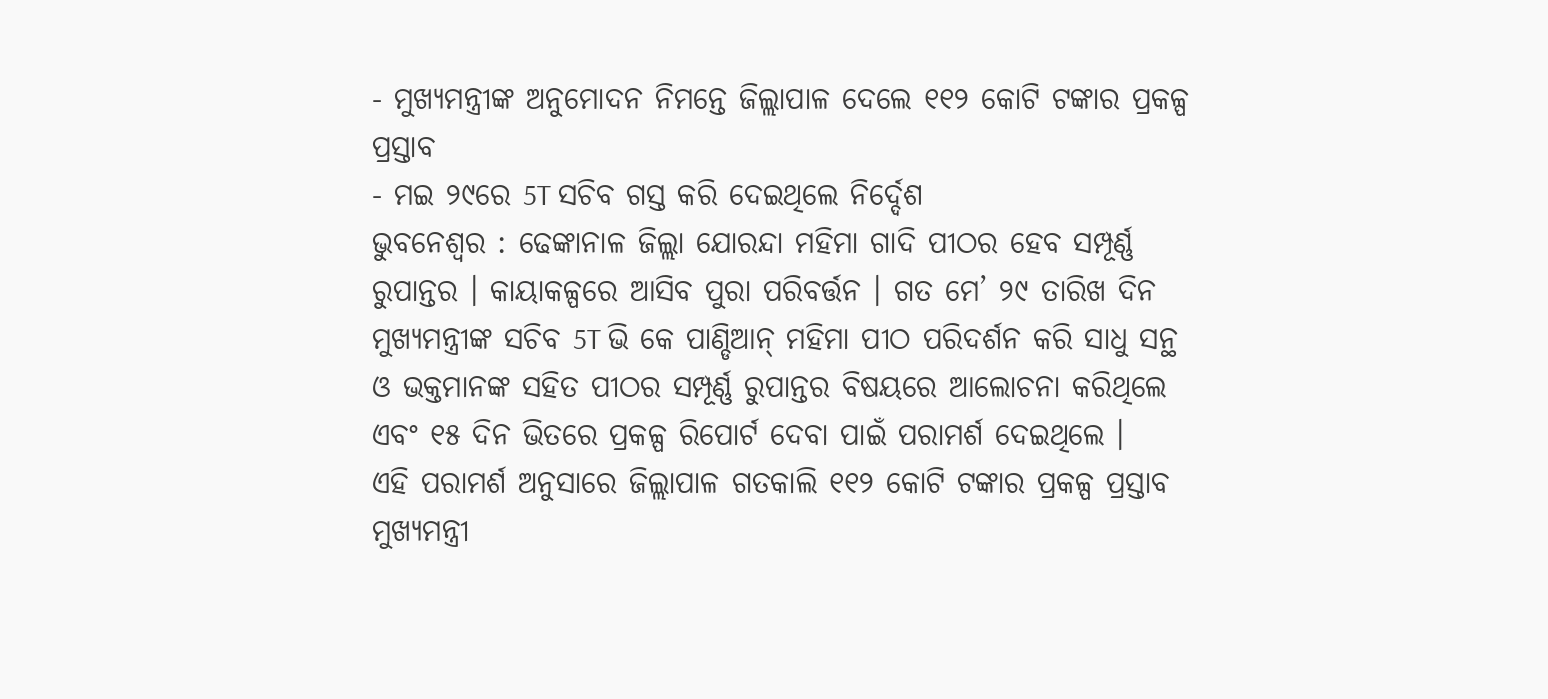- ମୁଖ୍ୟମନ୍ତ୍ରୀଙ୍କ ଅନୁମୋଦନ ନିମନ୍ତେ ଜିଲ୍ଲାପାଳ ଦେଲେ ୧୧୨ କୋଟି ଟଙ୍କାର ପ୍ରକଳ୍ପ ପ୍ରସ୍ତାବ
- ମଇ ୨୯ରେ 5T ସଚିବ ଗସ୍ତ କରି ଦେଇଥିଲେ ନିର୍ଦ୍ଦେଶ
ଭୁବନେଶ୍ୱର : ଢେଙ୍କାନାଳ ଜିଲ୍ଲା ଯୋରନ୍ଦା ମହିମା ଗାଦି ପୀଠର ହେବ ସମ୍ପୂର୍ଣ୍ଣ ରୁପାନ୍ତର । କାୟାକଳ୍ପରେ ଆସିବ ପୁରା ପରିବର୍ତ୍ତନ । ଗତ ମେ’ ୨୯ ତାରିଖ ଦିନ ମୁଖ୍ୟମନ୍ତ୍ରୀଙ୍କ ସଚିବ 5T ଭି କେ ପାଣ୍ଡିଆନ୍ ମହିମା ପୀଠ ପରିଦର୍ଶନ କରି ସାଧୁ ସନ୍ଥ ଓ ଭକ୍ତମାନଙ୍କ ସହିତ ପୀଠର ସମ୍ପୂର୍ଣ୍ଣ ରୁପାନ୍ତର ବିଷୟରେ ଆଲୋଚନା କରିଥିଲେ ଏବଂ ୧୫ ଦିନ ଭିତରେ ପ୍ରକଳ୍ପ ରିପୋର୍ଟ ଦେବା ପାଇଁ ପରାମର୍ଶ ଦେଇଥିଲେ ।
ଏହି ପରାମର୍ଶ ଅନୁସାରେ ଜିଲ୍ଲାପାଳ ଗତକାଲି ୧୧୨ କୋଟି ଟଙ୍କାର ପ୍ରକଳ୍ପ ପ୍ରସ୍ତାବ ମୁଖ୍ୟମନ୍ତ୍ରୀ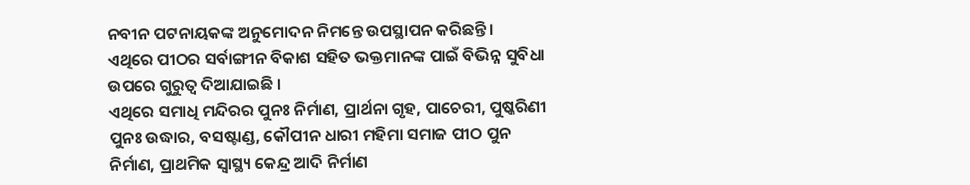ନବୀନ ପଟନାୟକଙ୍କ ଅନୁମୋଦନ ନିମନ୍ତେ ଉପସ୍ଥାପନ କରିଛନ୍ତି ।
ଏଥିରେ ପୀଠର ସର୍ବାଙ୍ଗୀନ ବିକାଶ ସହିତ ଭକ୍ତମାନଙ୍କ ପାଇଁ ବିଭିନ୍ନ ସୁବିଧା ଉପରେ ଗୁରୁତ୍ଵ ଦିଆଯାଇଛି ।
ଏଥିରେ ସମାଧି ମନ୍ଦିରର ପୁନଃ ନିର୍ମାଣ, ପ୍ରାର୍ଥନା ଗୃହ, ପାଚେରୀ, ପୁଷ୍କରିଣୀ ପୁନଃ ଉଦ୍ଧାର, ବସଷ୍ଟାଣ୍ଡ, କୌପୀନ ଧାରୀ ମହିମା ସମାଜ ପୀଠ ପୁନ ନିର୍ମାଣ, ପ୍ରାଥମିକ ସ୍ୱାସ୍ଥ୍ୟ କେନ୍ଦ୍ର ଆଦି ନିର୍ମାଣ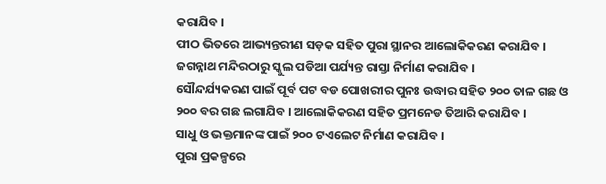କରାଯିବ ।
ପୀଠ ଭିତରେ ଆଭ୍ୟନ୍ତରୀଣ ସଡ଼କ ସହିତ ପୁରା ସ୍ଥାନର ଆଲୋକିକରଣ କରାଯିବ । ଜଗନ୍ନାଥ ମନ୍ଦିରଠାରୁ ସ୍କୁଲ ପଡିଆ ପର୍ଯ୍ୟନ୍ତ ରାସ୍ତା ନିର୍ମାଣ କରାଯିବ ।
ସୌନ୍ଦର୍ଯ୍ୟକରଣ ପାଇଁ ପୂର୍ବ ପଟ ବଡ ପୋଖରୀର ପୁନଃ ଉଦ୍ଧାର ସହିତ ୨୦୦ ତାଳ ଗଛ ଓ ୨୦୦ ବର ଗଛ ଲଗାଯିବ । ଆଲୋକିକରଣ ସହିତ ପ୍ରମନେଡ ତିଆରି କରାଯିବ ।
ସାଧୁ ଓ ଭକ୍ତମାନଙ୍କ ପାଇଁ ୨୦୦ ଟଏଲେଟ ନିର୍ମାଣ କରାଯିବ ।
ପୁରା ପ୍ରକଳ୍ପରେ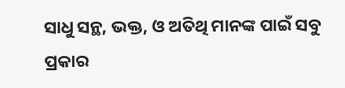ସାଧୁ ସନ୍ଥ, ଭକ୍ତ, ଓ ଅତିଥି ମାନଙ୍କ ପାଇଁ ସବୁ ପ୍ରକାର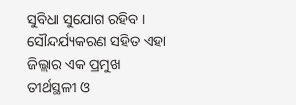ସୁବିଧା ସୁଯୋଗ ରହିବ । ସୌନ୍ଦର୍ଯ୍ୟକରଣ ସହିତ ଏହା ଜିଲ୍ଲାର ଏକ ପ୍ରମୁଖ ତୀର୍ଥସ୍ଥଳୀ ଓ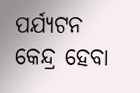ପର୍ଯ୍ୟଟନ କେନ୍ଦ୍ର ହେବା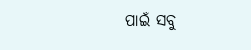ପାଇଁ ସବୁ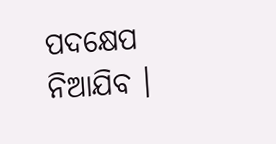ପଦକ୍ଷେପ ନିଆଯିବ ।